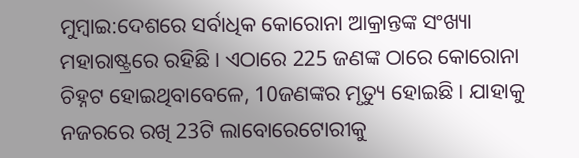ମୁମ୍ବାଇ:ଦେଶରେ ସର୍ବାଧିକ କୋରୋନା ଆକ୍ରାନ୍ତଙ୍କ ସଂଖ୍ୟା ମହାରାଷ୍ଟ୍ରରେ ରହିଛି । ଏଠାରେ 225 ଜଣଙ୍କ ଠାରେ କୋରୋନା ଚିହ୍ନଟ ହୋଇଥିବାବେଳେ, 10ଜଣଙ୍କର ମୃତ୍ୟୁ ହୋଇଛି । ଯାହାକୁ ନଜରରେ ରଖି 23ଟି ଲାବୋରେଟୋରୀକୁ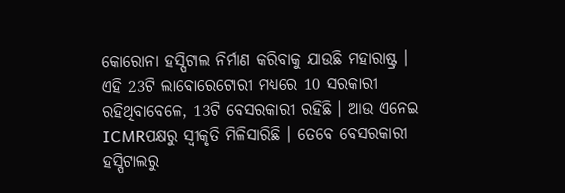କୋରୋନା ହସ୍ପିଟାଲ ନିର୍ମାଣ କରିବାକୁ ଯାଉଛି ମହାରାଷ୍ଟ୍ର ।
ଏହି 23ଟି ଲାବୋରେଟୋରୀ ମଧ୍ୟରେ 10 ସରକାରୀ ରହିଥିବାବେଳେ, 13ଟି ବେସରକାରୀ ରହିଛି । ଆଉ ଏନେଇ ICMRପକ୍ଷରୁ ସ୍ବୀକୃତି ମିଳିସାରିଛି । ତେବେ ବେସରକାରୀ ହସ୍ପିଟାଲରୁ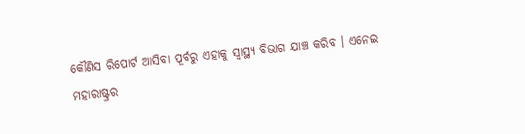କୌଣିସ ରିପୋର୍ଟ ଆସିବା ପୂର୍ବରୁ ଏହାକୁ ସ୍ବାସ୍ଥ୍ୟ ବିଭାଗ ଯାଞ୍ଚ କରିବ । ଏନେଇ ମହାରାଷ୍ଟ୍ରର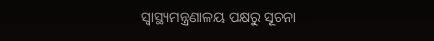ସ୍ବାସ୍ଥ୍ୟମନ୍ତ୍ରଣାଳୟ ପକ୍ଷରୁ ସୂଚନା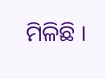ମିଳିଛି ।